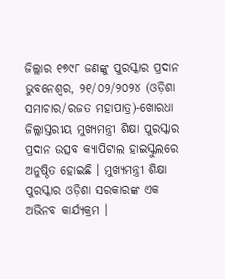ଜିଲ୍ଲାର ୧୭୯୮ ଜଣଙ୍କୁ ପୁରସ୍କାର ପ୍ରଦାନ
ଭୁବନେଶ୍ୱର, ୨୧/୦୨/୨୦୨୪ (ଓଡ଼ିଶା ସମାଚାର/ରଜତ ମହାପାତ୍ର)-ଖୋରଧା ଜିଲ୍ଲାସ୍ତରୀୟ ମୁଖ୍ୟମନ୍ତ୍ରୀ ଶିକ୍ଷା ପୁରସ୍କାର ପ୍ରଦାନ ଉତ୍ସବ କ୍ୟାପିଟାଲ ହାଇସ୍କୁଲରେ ଅନୁଷ୍ଠିତ ହୋଇଛି । ମୁଖ୍ୟମନ୍ତ୍ରୀ ଶିକ୍ଷା ପୁରସ୍କାର ଓଡ଼ିଶା ସରକାରଙ୍କ ଏକ ଅଭିନବ କାର୍ଯ୍ୟକ୍ରମ ।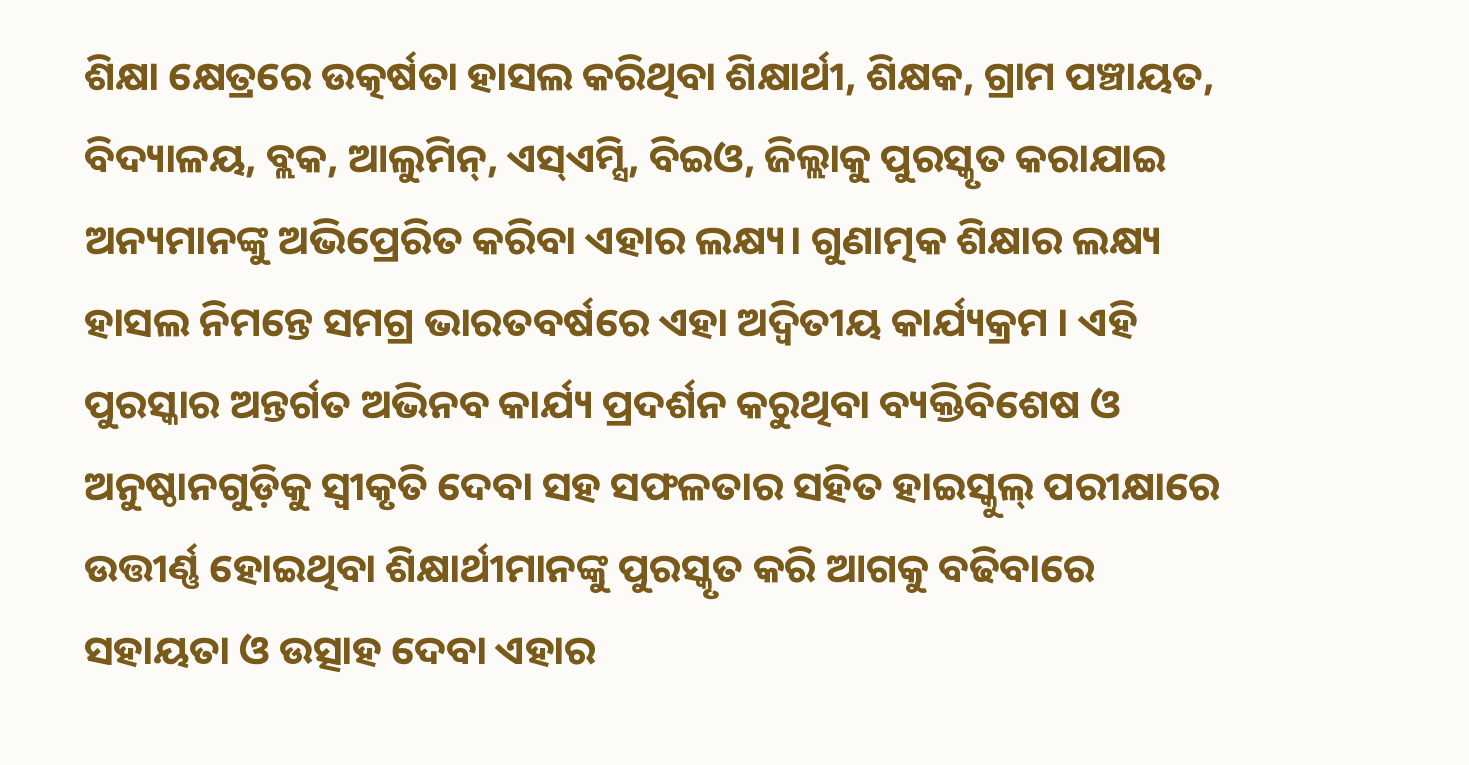ଶିକ୍ଷା କ୍ଷେତ୍ରରେ ଉତ୍କର୍ଷତା ହାସଲ କରିଥିବା ଶିକ୍ଷାର୍ଥୀ, ଶିକ୍ଷକ, ଗ୍ରାମ ପଞ୍ଚାୟତ, ବିଦ୍ୟାଳୟ, ବ୍ଲକ, ଆଲୁମିନ୍, ଏସ୍ଏମ୍ସି, ବିଇଓ, ଜିଲ୍ଲାକୁ ପୁରସ୍କୃତ କରାଯାଇ ଅନ୍ୟମାନଙ୍କୁ ଅଭିପ୍ରେରିତ କରିବା ଏହାର ଲକ୍ଷ୍ୟ। ଗୁଣାତ୍ମକ ଶିକ୍ଷାର ଲକ୍ଷ୍ୟ ହାସଲ ନିମନ୍ତେ ସମଗ୍ର ଭାରତବର୍ଷରେ ଏହା ଅଦ୍ବିତୀୟ କାର୍ଯ୍ୟକ୍ରମ । ଏହି ପୁରସ୍କାର ଅନ୍ତର୍ଗତ ଅଭିନବ କାର୍ଯ୍ୟ ପ୍ରଦର୍ଶନ କରୁଥିବା ବ୍ୟକ୍ତିବିଶେଷ ଓ ଅନୁଷ୍ଠାନଗୁଡ଼ିକୁ ସ୍ବୀକୃତି ଦେବା ସହ ସଫଳତାର ସହିତ ହାଇସ୍କୁଲ୍ ପରୀକ୍ଷାରେ ଉତ୍ତୀର୍ଣ୍ଣ ହୋଇଥିବା ଶିକ୍ଷାର୍ଥୀମାନଙ୍କୁ ପୁରସ୍କୃତ କରି ଆଗକୁ ବଢିବାରେ ସହାୟତା ଓ ଉତ୍ସାହ ଦେବା ଏହାର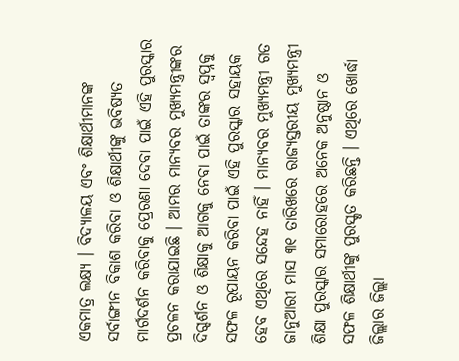ଏକମାତ୍ର ଲକ୍ଷ୍ୟ । ବିଦ୍ୟାଳୟ ଏବଂ ଶିକ୍ଷାର୍ଥୀମାନଙ୍କ ସର୍ବାଙ୍ଗୀନ ବିକାଶ କରିବା ଓ ଶିକ୍ଷାର୍ଥୀଙ୍କୁ ଭବିଷ୍ୟତ ମାର୍ଗଦର୍ଶନ କରିବାକୁ ପ୍ରେରଣା ଦେବା ପାଇଁ ଏହି ପୁରସ୍କାର ପ୍ରଚଳନ କରାଯାଇଛି । ଆମର ମାନ୍ୟବର ମୁଖ୍ୟମନ୍ତ୍ରୀଙ୍କର ଦିଗ୍ଦର୍ଶନ ଓ ଶିକ୍ଷାକୁ ଆଗକୁ ନେବା ପାଇଁ ତାଙ୍କର ସ୍ୱପ୍ନକୁ ସଫଳ ରୂପାୟନ କରିବା ପାଇଁ ଏହି ପୁରସ୍କାର ସହାୟକ ହେବ ଏଥିରେ ସନ୍ଦେହ ନାହିଁ । ମାନ୍ୟବର ମୁଖ୍ୟମନ୍ତ୍ରୀ ଗତ ଜାନୁଆରୀ ମାସ ୩୧ ତାରିଖରେ ରାଜ୍ୟସ୍ତରୀୟ ମୁଖ୍ୟମନ୍ତ୍ରୀ ଶିକ୍ଷା ପୁରସ୍କାର ସମାରୋହରେ ଅନେକ ଅନୁଷ୍ଠାନ ଓ ସଫଳ ଶିକ୍ଷାର୍ଥୀଙ୍କୁ ପୁରସ୍କୃତ କରିଛନ୍ତି । ଏଥିରେ ଖୋର୍ଦ୍ଧା ଜିଲ୍ଲାର ଜିଲ୍ଲା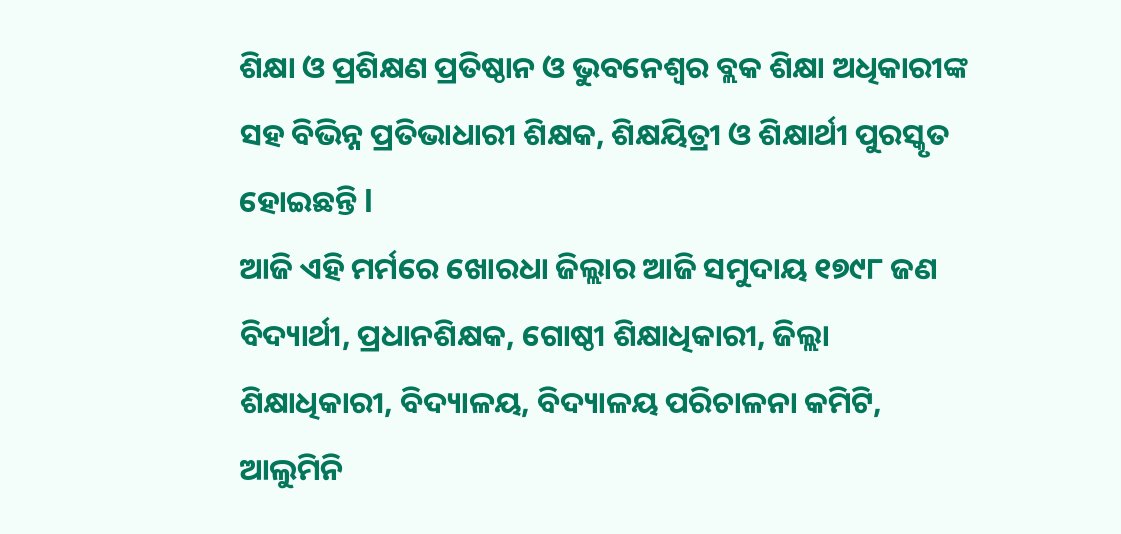ଶିକ୍ଷା ଓ ପ୍ରଶିକ୍ଷଣ ପ୍ରତିଷ୍ଠାନ ଓ ଭୁବନେଶ୍ୱର ବ୍ଲକ ଶିକ୍ଷା ଅଧିକାରୀଙ୍କ ସହ ବିଭିନ୍ନ ପ୍ରତିଭାଧାରୀ ଶିକ୍ଷକ, ଶିକ୍ଷୟିତ୍ରୀ ଓ ଶିକ୍ଷାର୍ଥୀ ପୁରସ୍କୃତ ହୋଇଛନ୍ତି l
ଆଜି ଏହି ମର୍ମରେ ଖୋରଧା ଜିଲ୍ଲାର ଆଜି ସମୁଦାୟ ୧୭୯୮ ଜଣ ବିଦ୍ୟାର୍ଥୀ, ପ୍ରଧାନଶିକ୍ଷକ, ଗୋଷ୍ଠୀ ଶିକ୍ଷାଧିକାରୀ, ଜିଲ୍ଲା ଶିକ୍ଷାଧିକାରୀ, ବିଦ୍ୟାଳୟ, ବିଦ୍ୟାଳୟ ପରିଚାଳନା କମିଟି, ଆଲୁମିନି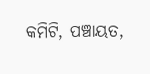କମିଟି, ପଞ୍ଚାୟତ,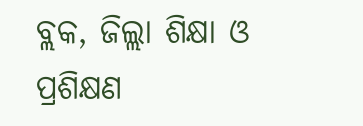ବ୍ଲକ, ଜିଲ୍ଲା ଶିକ୍ଷା ଓ ପ୍ରଶିକ୍ଷଣ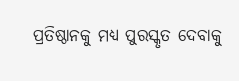ପ୍ରତିଷ୍ଠାନକୁ ମଧ୍ୟ ପୁରସ୍କୃତ ଦେବାକୁ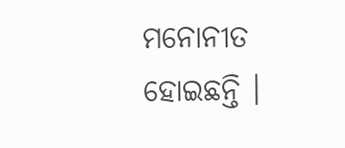ମନୋନୀତ ହୋଇଛନ୍ତି ।